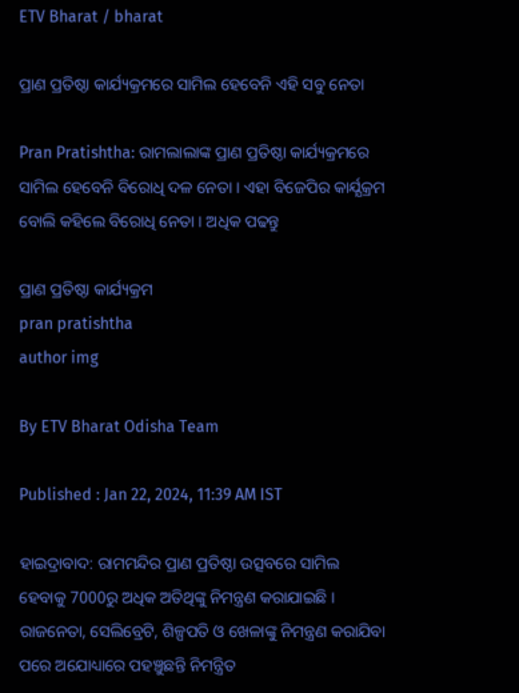ETV Bharat / bharat

ପ୍ରାଣ ପ୍ରତିଷ୍ଠା କାର୍ଯ୍ୟକ୍ରମରେ ସାମିଲ ହେବେନି ଏହି ସବୁ ନେତା

Pran Pratishtha: ରାମଲାଲାଙ୍କ ପ୍ରାଣ ପ୍ରତିଷ୍ଠା କାର୍ଯ୍ୟକ୍ରମରେ ସାମିଲ ହେବେନି ବିରୋଧି ଦଳ ନେତା । ଏହା ବିଜେପିର କାର୍ଯ୍ଯକ୍ରମ ବୋଲି କହିଲେ ବିରୋଧି ନେତା । ଅଧିକ ପଢନ୍ତୁ

ପ୍ରାଣ ପ୍ରତିଷ୍ଠା କାର୍ଯ୍ୟକ୍ରମ
pran pratishtha
author img

By ETV Bharat Odisha Team

Published : Jan 22, 2024, 11:39 AM IST

ହାଇଦ୍ରାବାଦ: ରାମମନ୍ଦିର ପ୍ରାଣ ପ୍ରତିଷ୍ଠା ଉତ୍ସବରେ ସାମିଲ ହେବାକୁ 7000ରୁ ଅଧିକ ଅତିଥିଙ୍କୁ ନିମନ୍ତ୍ରଣ କରାଯାଇଛି । ରାଜନେତା, ସେଲିବ୍ରେଟି, ଶିଳ୍ପପତି ଓ ଖେଳାଙ୍କୁ ନିମନ୍ତ୍ରଣ କରାଯିବା ପରେ ଅଯୋଧ୍ୟାରେ ପହଞ୍ଚୁଛନ୍ତି ନିମନ୍ତ୍ରିତ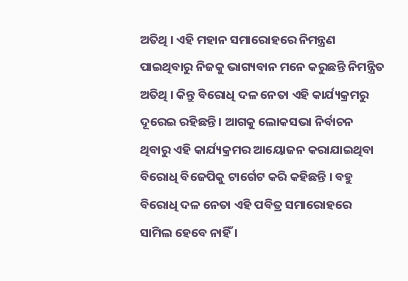ଅତିଥି । ଏହି ମହାନ ସମାରୋହରେ ନିମନ୍ତ୍ରଣ ପାଇଥିବାରୁ ନିଜକୁ ଭାଗ୍ୟବାନ ମନେ କରୁଛନ୍ତି ନିମନ୍ତ୍ରିତ ଅତିଥି । କିନ୍ତୁ ବିରୋଧି ଦଳ ନେତା ଏହି କାର୍ଯ୍ୟକ୍ରମରୁ ଦୂରେଇ ରହିଛନ୍ତି । ଆଗକୁ ଲୋକସଭା ନିର୍ବାଚନ ଥିବାରୁ ଏହି କାର୍ଯ୍ୟକ୍ରମର ଆୟୋଜନ କରାଯାଇଥିବା ବିରୋଧି ବିଜେପିକୁ ଟାର୍ଗେଟ କରି କହିଛନ୍ତି । ବହୁ ବିରୋଧି ଦଳ ନେତା ଏହି ପବିତ୍ର ସମାରୋହରେ ସାମିଲ ହେବେ ନାହିଁ ।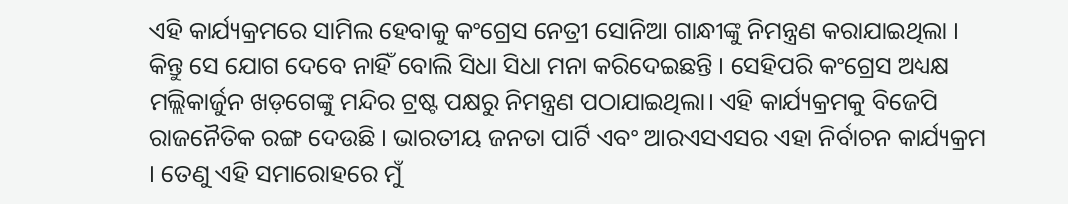ଏହି କାର୍ଯ୍ୟକ୍ରମରେ ସାମିଲ ହେବାକୁ କଂଗ୍ରେସ ନେତ୍ରୀ ସୋନିଆ ଗାନ୍ଧୀଙ୍କୁ ନିମନ୍ତ୍ରଣ କରାଯାଇଥିଲା । କିନ୍ତୁ ସେ ଯୋଗ ଦେବେ ନାହିଁ ବୋଲି ସିଧା ସିଧା ମନା କରିଦେଇଛନ୍ତି । ସେହିପରି କଂଗ୍ରେସ ଅଧ୍ୟକ୍ଷ ମଲ୍ଲିକାର୍ଜୁନ ଖଡ଼ଗେଙ୍କୁ ମନ୍ଦିର ଟ୍ରଷ୍ଟ ପକ୍ଷରୁ ନିମନ୍ତ୍ରଣ ପଠାଯାଇଥିଲା। ଏହି କାର୍ଯ୍ୟକ୍ରମକୁ ବିଜେପି ରାଜନୈତିକ ରଙ୍ଗ ଦେଉଛି । ଭାରତୀୟ ଜନତା ପାର୍ଟି ଏବଂ ଆରଏସଏସର ଏହା ନିର୍ବାଚନ କାର୍ଯ୍ୟକ୍ରମ । ତେଣୁ ଏହି ସମାରୋହରେ ମୁଁ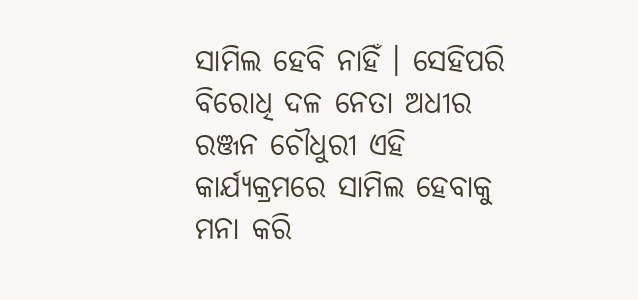ସାମିଲ ହେବି ନାହିଁ । ସେହିପରି ବିରୋଧି ଦଳ ନେତା ଅଧୀର ରଞ୍ଜନ ଚୌଧୁରୀ ଏହି କାର୍ଯ୍ୟକ୍ରମରେ ସାମିଲ ହେବାକୁ ମନା କରି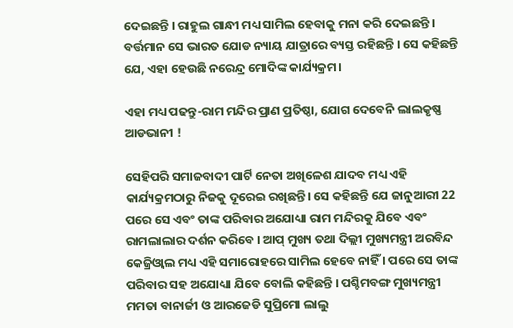ଦେଇଛନ୍ତି । ରାହୁଲ ଗାନ୍ଧୀ ମଧ୍ୟ ସାମିଲ ହେବାକୁ ମନା କରି ଦେଇଛନ୍ତି । ବର୍ତ୍ତମାନ ସେ ଭାରତ ଯୋଡ ନ୍ୟାୟ ଯାତ୍ରାରେ ବ୍ୟସ୍ତ ରହିଛନ୍ତି । ସେ କହିଛନ୍ତି ଯେ, ଏହା ହେଉଛି ନରେନ୍ଦ୍ର ମୋଦିଙ୍କ କାର୍ଯ୍ୟକ୍ରମ।

ଏହା ମଧ୍ୟ ପଢନ୍ତୁ-ରାମ ମନ୍ଦିର ପ୍ରାଣ ପ୍ରତିଷ୍ଠା, ଯୋଗ ଦେବେନି ଲାଲକୃଷ୍ଣ ଆଡଭାନୀ !

ସେହିପରି ସମାଜବାଦୀ ପାର୍ଟି ନେତା ଅଖିଳେଶ ଯାଦବ ମଧ୍ୟ ଏହି କାର୍ଯ୍ୟକ୍ରମଠାରୁ ନିଜକୁ ଦୂରେଇ ରଖିଛନ୍ତି। ସେ କହିଛନ୍ତି ଯେ ଜାନୁଆରୀ 22 ପରେ ସେ ଏବଂ ତାଙ୍କ ପରିବାର ଅଯୋଧ୍ୟା ରାମ ମନ୍ଦିରକୁ ଯିବେ ଏବଂ ରାମଲାଲାର ଦର୍ଶନ କରିବେ । ଆପ୍ ମୁଖ୍ୟ ତଥା ଦିଲ୍ଲୀ ମୁଖ୍ୟମନ୍ତ୍ରୀ ଅରବିନ୍ଦ କେଜ୍ରିଓ୍ବାଲ ମଧ୍ୟ ଏହି ସମାରୋହରେ ସାମିଲ ହେବେ ନାହିଁ । ପରେ ସେ ତାଙ୍କ ପରିବାର ସହ ଅଯୋଧ୍ୟା ଯିବେ ବୋଲି କହିଛନ୍ତି । ପଶ୍ଚିମବଙ୍ଗ ମୁଖ୍ୟମନ୍ତ୍ରୀ ମମତା ବାନାର୍ଜୀ ଓ ଆରଜେଡି ସୁପ୍ରିମୋ ଲାଲୁ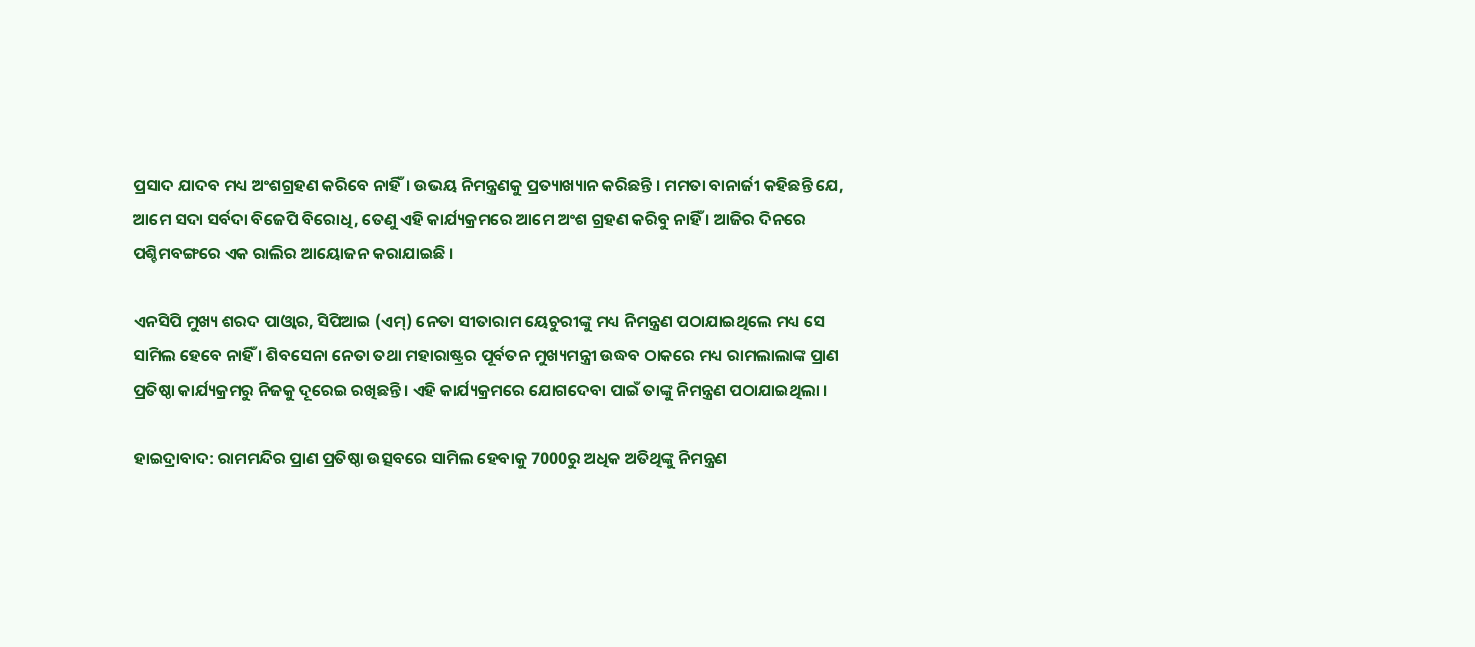ପ୍ରସାଦ ଯାଦବ ମଧ୍ୟ ଅଂଶଗ୍ରହଣ କରିବେ ନାହିଁ। ଉଭୟ ନିମନ୍ତ୍ରଣକୁ ପ୍ରତ୍ୟାଖ୍ୟାନ କରିଛନ୍ତି । ମମତା ବାନାର୍ଜୀ କହିଛନ୍ତି ଯେ, ଆମେ ସଦା ସର୍ବଦା ବିଜେପି ବିରୋଧି, ତେଣୁ ଏହି କାର୍ଯ୍ୟକ୍ରମରେ ଆମେ ଅଂଶ ଗ୍ରହଣ କରିବୁ ନାହିଁ । ଆଜିର ଦିନରେ ପଶ୍ଚିମବଙ୍ଗରେ ଏକ ରାଲିର ଆୟୋଜନ କରାଯାଇଛି ।

ଏନସିପି ମୁଖ୍ୟ ଶରଦ ପାଓ୍ବାର, ସିପିଆଇ (ଏମ୍) ନେତା ସୀତାରାମ ୟେଚୁରୀଙ୍କୁ ମଧ୍ୟ ନିମନ୍ତ୍ରଣ ପଠାଯାଇଥିଲେ ମଧ୍ୟ ସେ ସାମିଲ ହେବେ ନାହିଁ । ଶିବସେନା ନେତା ତଥା ମହାରାଷ୍ଟ୍ରର ପୂର୍ବତନ ମୁଖ୍ୟମନ୍ତ୍ରୀ ଉଦ୍ଧବ ଠାକରେ ମଧ୍ୟ ରାମଲାଲାଙ୍କ ପ୍ରାଣ ପ୍ରତିଷ୍ଠା କାର୍ଯ୍ୟକ୍ରମରୁ ନିଜକୁ ଦୂରେଇ ରଖିଛନ୍ତି । ଏହି କାର୍ଯ୍ୟକ୍ରମରେ ଯୋଗଦେବା ପାଇଁ ତାଙ୍କୁ ନିମନ୍ତ୍ରଣ ପଠାଯାଇଥିଲା ।

ହାଇଦ୍ରାବାଦ: ରାମମନ୍ଦିର ପ୍ରାଣ ପ୍ରତିଷ୍ଠା ଉତ୍ସବରେ ସାମିଲ ହେବାକୁ 7000ରୁ ଅଧିକ ଅତିଥିଙ୍କୁ ନିମନ୍ତ୍ରଣ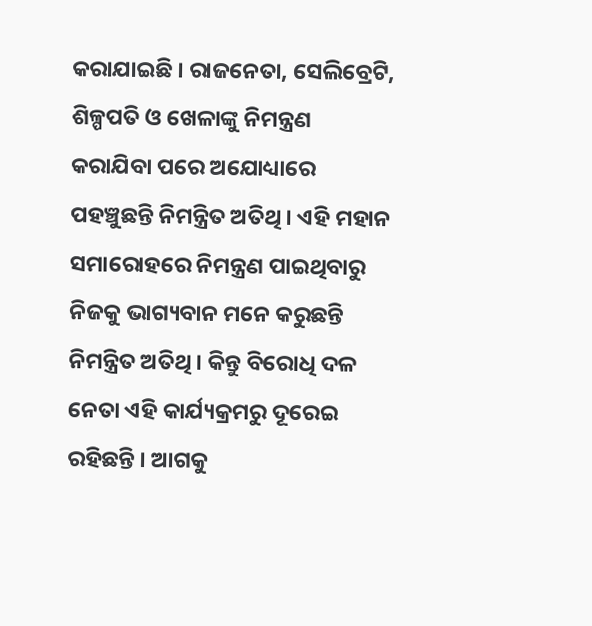କରାଯାଇଛି । ରାଜନେତା, ସେଲିବ୍ରେଟି, ଶିଳ୍ପପତି ଓ ଖେଳାଙ୍କୁ ନିମନ୍ତ୍ରଣ କରାଯିବା ପରେ ଅଯୋଧ୍ୟାରେ ପହଞ୍ଚୁଛନ୍ତି ନିମନ୍ତ୍ରିତ ଅତିଥି । ଏହି ମହାନ ସମାରୋହରେ ନିମନ୍ତ୍ରଣ ପାଇଥିବାରୁ ନିଜକୁ ଭାଗ୍ୟବାନ ମନେ କରୁଛନ୍ତି ନିମନ୍ତ୍ରିତ ଅତିଥି । କିନ୍ତୁ ବିରୋଧି ଦଳ ନେତା ଏହି କାର୍ଯ୍ୟକ୍ରମରୁ ଦୂରେଇ ରହିଛନ୍ତି । ଆଗକୁ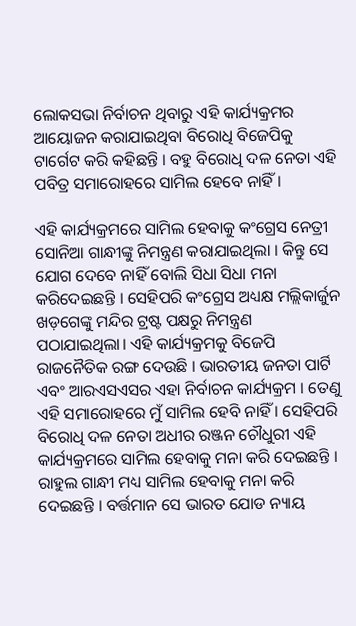ଲୋକସଭା ନିର୍ବାଚନ ଥିବାରୁ ଏହି କାର୍ଯ୍ୟକ୍ରମର ଆୟୋଜନ କରାଯାଇଥିବା ବିରୋଧି ବିଜେପିକୁ ଟାର୍ଗେଟ କରି କହିଛନ୍ତି । ବହୁ ବିରୋଧି ଦଳ ନେତା ଏହି ପବିତ୍ର ସମାରୋହରେ ସାମିଲ ହେବେ ନାହିଁ ।

ଏହି କାର୍ଯ୍ୟକ୍ରମରେ ସାମିଲ ହେବାକୁ କଂଗ୍ରେସ ନେତ୍ରୀ ସୋନିଆ ଗାନ୍ଧୀଙ୍କୁ ନିମନ୍ତ୍ରଣ କରାଯାଇଥିଲା । କିନ୍ତୁ ସେ ଯୋଗ ଦେବେ ନାହିଁ ବୋଲି ସିଧା ସିଧା ମନା କରିଦେଇଛନ୍ତି । ସେହିପରି କଂଗ୍ରେସ ଅଧ୍ୟକ୍ଷ ମଲ୍ଲିକାର୍ଜୁନ ଖଡ଼ଗେଙ୍କୁ ମନ୍ଦିର ଟ୍ରଷ୍ଟ ପକ୍ଷରୁ ନିମନ୍ତ୍ରଣ ପଠାଯାଇଥିଲା। ଏହି କାର୍ଯ୍ୟକ୍ରମକୁ ବିଜେପି ରାଜନୈତିକ ରଙ୍ଗ ଦେଉଛି । ଭାରତୀୟ ଜନତା ପାର୍ଟି ଏବଂ ଆରଏସଏସର ଏହା ନିର୍ବାଚନ କାର୍ଯ୍ୟକ୍ରମ । ତେଣୁ ଏହି ସମାରୋହରେ ମୁଁ ସାମିଲ ହେବି ନାହିଁ । ସେହିପରି ବିରୋଧି ଦଳ ନେତା ଅଧୀର ରଞ୍ଜନ ଚୌଧୁରୀ ଏହି କାର୍ଯ୍ୟକ୍ରମରେ ସାମିଲ ହେବାକୁ ମନା କରି ଦେଇଛନ୍ତି । ରାହୁଲ ଗାନ୍ଧୀ ମଧ୍ୟ ସାମିଲ ହେବାକୁ ମନା କରି ଦେଇଛନ୍ତି । ବର୍ତ୍ତମାନ ସେ ଭାରତ ଯୋଡ ନ୍ୟାୟ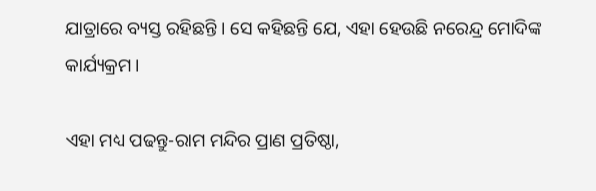ଯାତ୍ରାରେ ବ୍ୟସ୍ତ ରହିଛନ୍ତି । ସେ କହିଛନ୍ତି ଯେ, ଏହା ହେଉଛି ନରେନ୍ଦ୍ର ମୋଦିଙ୍କ କାର୍ଯ୍ୟକ୍ରମ।

ଏହା ମଧ୍ୟ ପଢନ୍ତୁ-ରାମ ମନ୍ଦିର ପ୍ରାଣ ପ୍ରତିଷ୍ଠା,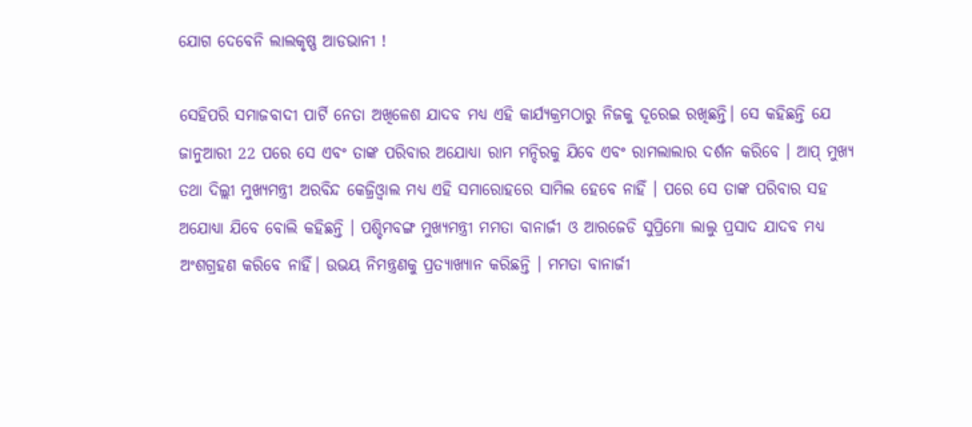ଯୋଗ ଦେବେନି ଲାଲକୃଷ୍ଣ ଆଡଭାନୀ !

ସେହିପରି ସମାଜବାଦୀ ପାର୍ଟି ନେତା ଅଖିଳେଶ ଯାଦବ ମଧ୍ୟ ଏହି କାର୍ଯ୍ୟକ୍ରମଠାରୁ ନିଜକୁ ଦୂରେଇ ରଖିଛନ୍ତି। ସେ କହିଛନ୍ତି ଯେ ଜାନୁଆରୀ 22 ପରେ ସେ ଏବଂ ତାଙ୍କ ପରିବାର ଅଯୋଧ୍ୟା ରାମ ମନ୍ଦିରକୁ ଯିବେ ଏବଂ ରାମଲାଲାର ଦର୍ଶନ କରିବେ । ଆପ୍ ମୁଖ୍ୟ ତଥା ଦିଲ୍ଲୀ ମୁଖ୍ୟମନ୍ତ୍ରୀ ଅରବିନ୍ଦ କେଜ୍ରିଓ୍ବାଲ ମଧ୍ୟ ଏହି ସମାରୋହରେ ସାମିଲ ହେବେ ନାହିଁ । ପରେ ସେ ତାଙ୍କ ପରିବାର ସହ ଅଯୋଧ୍ୟା ଯିବେ ବୋଲି କହିଛନ୍ତି । ପଶ୍ଚିମବଙ୍ଗ ମୁଖ୍ୟମନ୍ତ୍ରୀ ମମତା ବାନାର୍ଜୀ ଓ ଆରଜେଡି ସୁପ୍ରିମୋ ଲାଲୁ ପ୍ରସାଦ ଯାଦବ ମଧ୍ୟ ଅଂଶଗ୍ରହଣ କରିବେ ନାହିଁ। ଉଭୟ ନିମନ୍ତ୍ରଣକୁ ପ୍ରତ୍ୟାଖ୍ୟାନ କରିଛନ୍ତି । ମମତା ବାନାର୍ଜୀ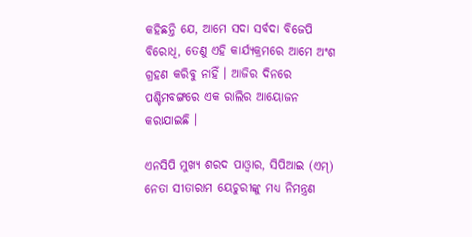କହିଛନ୍ତି ଯେ, ଆମେ ସଦା ସର୍ବଦା ବିଜେପି ବିରୋଧି, ତେଣୁ ଏହି କାର୍ଯ୍ୟକ୍ରମରେ ଆମେ ଅଂଶ ଗ୍ରହଣ କରିବୁ ନାହିଁ । ଆଜିର ଦିନରେ ପଶ୍ଚିମବଙ୍ଗରେ ଏକ ରାଲିର ଆୟୋଜନ କରାଯାଇଛି ।

ଏନସିପି ମୁଖ୍ୟ ଶରଦ ପାଓ୍ବାର, ସିପିଆଇ (ଏମ୍) ନେତା ସୀତାରାମ ୟେଚୁରୀଙ୍କୁ ମଧ୍ୟ ନିମନ୍ତ୍ରଣ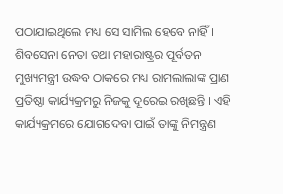ପଠାଯାଇଥିଲେ ମଧ୍ୟ ସେ ସାମିଲ ହେବେ ନାହିଁ । ଶିବସେନା ନେତା ତଥା ମହାରାଷ୍ଟ୍ରର ପୂର୍ବତନ ମୁଖ୍ୟମନ୍ତ୍ରୀ ଉଦ୍ଧବ ଠାକରେ ମଧ୍ୟ ରାମଲାଲାଙ୍କ ପ୍ରାଣ ପ୍ରତିଷ୍ଠା କାର୍ଯ୍ୟକ୍ରମରୁ ନିଜକୁ ଦୂରେଇ ରଖିଛନ୍ତି । ଏହି କାର୍ଯ୍ୟକ୍ରମରେ ଯୋଗଦେବା ପାଇଁ ତାଙ୍କୁ ନିମନ୍ତ୍ରଣ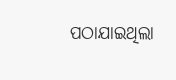ପଠାଯାଇଥିଲା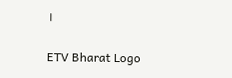।

ETV Bharat Logo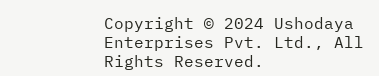Copyright © 2024 Ushodaya Enterprises Pvt. Ltd., All Rights Reserved.